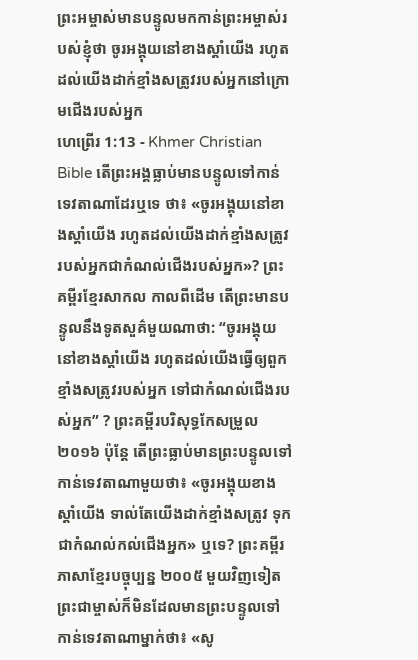ព្រះអម្ចាស់មានបន្ទូលមកកាន់ព្រះអម្ចាស់របស់ខ្ញុំថា ចូរអង្គុយនៅខាងស្ដាំយើង រហូតដល់យើងដាក់ខ្មាំងសត្រូវរបស់អ្នកនៅក្រោមជើងរបស់អ្នក
ហេព្រើរ 1:13 - Khmer Christian Bible តើព្រះអង្គធ្លាប់មានបន្ទូលទៅកាន់ទេវតាណាដែរឬទេ ថា៖ «ចូរអង្គុយនៅខាងស្ដាំយើង រហូតដល់យើងដាក់ខ្មាំងសត្រូវរបស់អ្នកជាកំណល់ជើងរបស់អ្នក»? ព្រះគម្ពីរខ្មែរសាកល កាលពីដើម តើព្រះមានបន្ទូលនឹងទូតសួគ៌មួយណាថា: “ចូរអង្គុយនៅខាងស្ដាំយើង រហូតដល់យើងធ្វើឲ្យពួកខ្មាំងសត្រូវរបស់អ្នក ទៅជាកំណល់ជើងរបស់អ្នក” ? ព្រះគម្ពីរបរិសុទ្ធកែសម្រួល ២០១៦ ប៉ុន្តែ តើព្រះធ្លាប់មានព្រះបន្ទូលទៅកាន់ទេវតាណាមួយថា៖ «ចូរអង្គុយខាងស្តាំយើង ទាល់តែយើងដាក់ខ្មាំងសត្រូវ ទុកជាកំណល់កល់ជើងអ្នក» ឬទេ? ព្រះគម្ពីរភាសាខ្មែរបច្ចុប្បន្ន ២០០៥ មួយវិញទៀត ព្រះជាម្ចាស់ក៏មិនដែលមានព្រះបន្ទូលទៅកាន់ទេវតាណាម្នាក់ថា៖ «សូ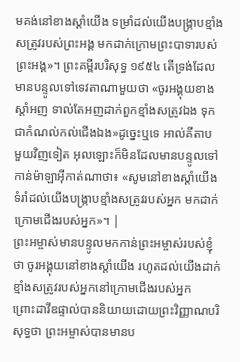មគង់នៅខាងស្ដាំយើង ទម្រាំដល់យើងបង្ក្រាបខ្មាំងសត្រូវរបស់ព្រះអង្គ មកដាក់ក្រោមព្រះបាទារបស់ព្រះអង្គ»។ ព្រះគម្ពីរបរិសុទ្ធ ១៩៥៤ តើទ្រង់ដែលមានបន្ទូលទៅទេវតាណាមួយថា «ចូរអង្គុយខាងស្តាំអញ ទាល់តែអញដាក់ពួកខ្មាំងសត្រូវឯង ទុកជាកំណល់កល់ជើងឯង»ដូច្នេះឬទេ អាល់គីតាប មួយវិញទៀត អុលឡោះក៏មិនដែលមានបន្ទូលទៅកាន់ម៉ាឡាអ៊ីកាត់ណាថា៖ «សូមនៅខាងស្ដាំយើង ទំរាំដល់យើងបង្ក្រាបខ្មាំងសត្រូវរបស់អ្នក មកដាក់ក្រោមជើងរបស់អ្នក»។ |
ព្រះអម្ចាស់មានបន្ទូលមកកាន់ព្រះអម្ចាស់របស់ខ្ញុំថា ចូរអង្គុយនៅខាងស្ដាំយើង រហូតដល់យើងដាក់ខ្មាំងសត្រូវរបស់អ្នកនៅក្រោមជើងរបស់អ្នក
ព្រោះដាវីឌផ្ទាល់បាននិយាយដោយព្រះវិញ្ញាណបរិសុទ្ធថា ព្រះអម្ចាស់បានមានប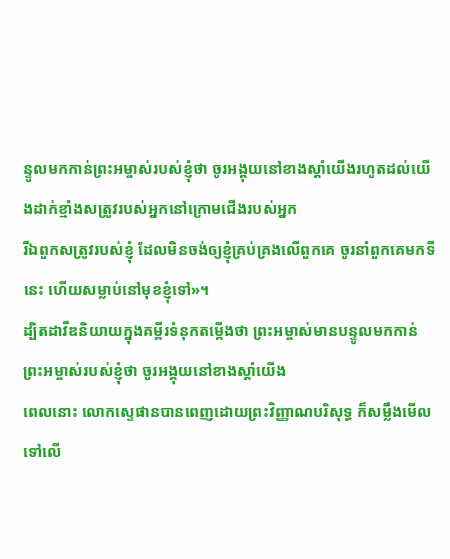ន្ទូលមកកាន់ព្រះអម្ចាស់របស់ខ្ញុំថា ចូរអង្គុយនៅខាងស្ដាំយើងរហូតដល់យើងដាក់ខ្មាំងសត្រូវរបស់អ្នកនៅក្រោមជើងរបស់អ្នក
រីឯពួកសត្រូវរបស់ខ្ញុំ ដែលមិនចង់ឲ្យខ្ញុំគ្រប់គ្រងលើពួកគេ ចូរនាំពួកគេមកទីនេះ ហើយសម្លាប់នៅមុខខ្ញុំទៅ»។
ដ្បិតដាវីឌនិយាយក្នុងគម្ពីរទំនុកតម្កើងថា ព្រះអម្ចាស់មានបន្ទូលមកកាន់ព្រះអម្ចាស់របស់ខ្ញុំថា ចូរអង្គុយនៅខាងស្ដាំយើង
ពេលនោះ លោកស្ទេផានបានពេញដោយព្រះវិញ្ញាណបរិសុទ្ធ ក៏សម្លឹងមើលទៅលើ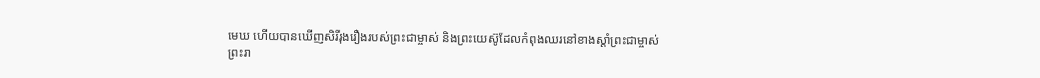មេឃ ហើយបានឃើញសិរីរុងរឿងរបស់ព្រះជាម្ចាស់ និងព្រះយេស៊ូដែលកំពុងឈរនៅខាងស្ដាំព្រះជាម្ចាស់
ព្រះរា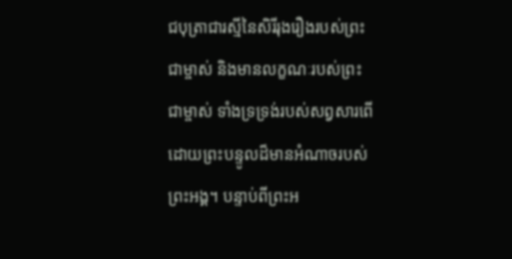ជបុត្រាជារស្មីនៃសិរីរុងរឿងរបស់ព្រះជាម្ចាស់ និងមានលក្ខណៈរបស់ព្រះជាម្ចាស់ ទាំងទ្រទ្រង់របស់សព្វសារពើដោយព្រះបន្ទូលដ៏មានអំណាចរបស់ព្រះអង្គ។ បន្ទាប់ពីព្រះអ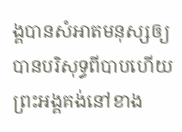ង្គបានសំអាតមនុស្សឲ្យបានបរិសុទ្ធពីបាបហើយ ព្រះអង្គគង់នៅខាង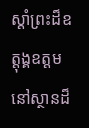ស្តាំព្រះដ៏ឧត្ដុង្គឧត្ដមនៅស្ថានដ៏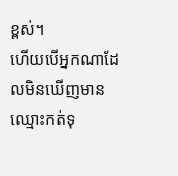ខ្ពស់។
ហើយបើអ្នកណាដែលមិនឃើញមានឈ្មោះកត់ទុ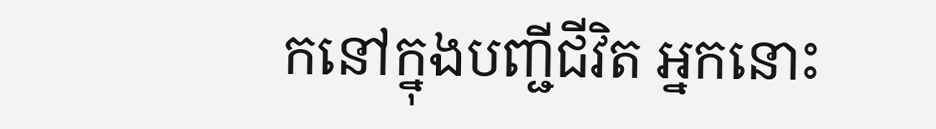កនៅក្នុងបញ្ជីជីវិត អ្នកនោះ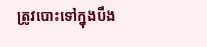ត្រូវបោះទៅក្នុងបឹង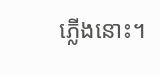ភ្លើងនោះ។